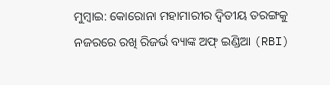ମୁମ୍ବାଇ: କୋରୋନା ମହାମାରୀର ଦ୍ବିତୀୟ ତରଙ୍ଗକୁ ନଜରରେ ରଖି ରିଜର୍ଭ ବ୍ୟାଙ୍କ ଅଫ୍ ଇଣ୍ଡିଆ (RBI)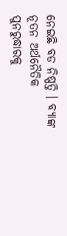ନେଇଛି ବଡ ନିଷ୍ପତ୍ତି । ବ୍ୟାଙ୍କ ନୂତନ ଅର୍ଥନୈତିକ ପୁନରୁଦ୍ଧାରକୁ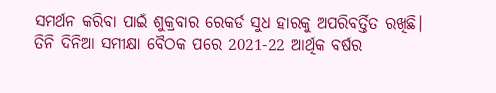ସମର୍ଥନ କରିବା ପାଇଁ ଶୁକ୍ରବାର ରେକର୍ଡ ସୁଧ ହାରକୁ ଅପରିବର୍ତ୍ତିତ ରଖିଛି।
ତିନି ଦିନିଆ ସମୀକ୍ଷା ବୈଠକ ପରେ 2021-22 ଆର୍ଥିକ ବର୍ଷର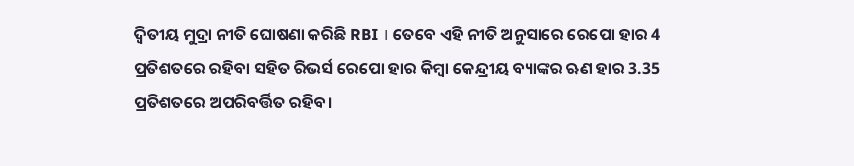ଦ୍ବିତୀୟ ମୁଦ୍ରା ନୀତି ଘୋଷଣା କରିଛି RBI । ତେବେ ଏହି ନୀତି ଅନୁସାରେ ରେପୋ ହାର 4 ପ୍ରତିଶତରେ ରହିବା ସହିତ ରିଭର୍ସ ରେପୋ ହାର କିମ୍ବା କେନ୍ଦ୍ରୀୟ ବ୍ୟାଙ୍କର ଋଣ ହାର 3.35 ପ୍ରତିଶତରେ ଅପରିବର୍ତ୍ତିତ ରହିବ।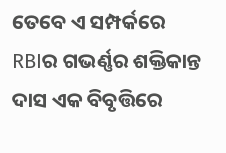ତେବେ ଏ ସମ୍ପର୍କରେ RBIର ଗଭର୍ଣ୍ଣର ଶକ୍ତିକାନ୍ତ ଦାସ ଏକ ବିବୃତ୍ତିରେ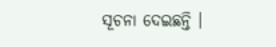ସୂଚନା ଦେଇଛନ୍ତି ।